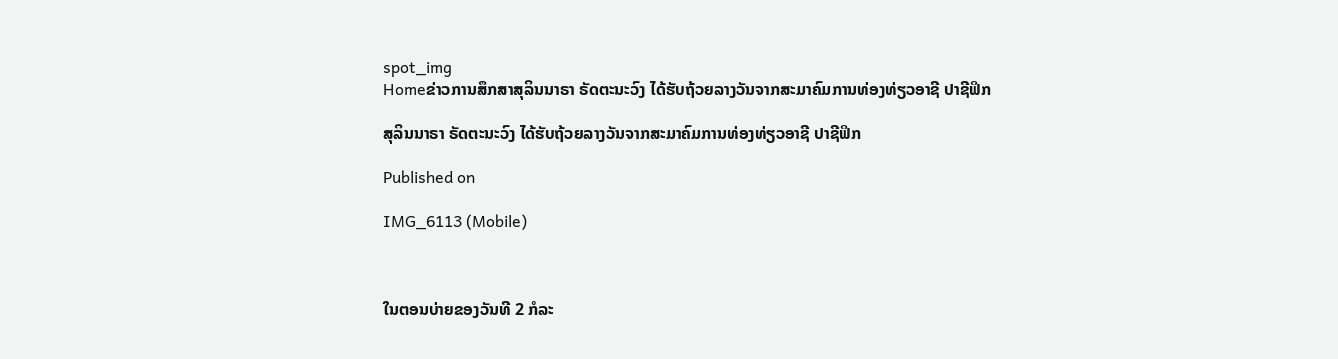spot_img
Homeຂ່າວການສຶກສາສຸລິນນາຣາ ຣັດຕະນະວົງ ໄດ້ຮັບຖ້ວຍລາງວັນຈາກສະມາຄົມການທ່ອງທ່ຽວອາຊີ ປາຊີຟິກ

ສຸລິນນາຣາ ຣັດຕະນະວົງ ໄດ້ຮັບຖ້ວຍລາງວັນຈາກສະມາຄົມການທ່ອງທ່ຽວອາຊີ ປາຊີຟິກ

Published on

IMG_6113 (Mobile)



ໃນຕອນບ່າຍຂອງວັນທີ 2 ກໍລະ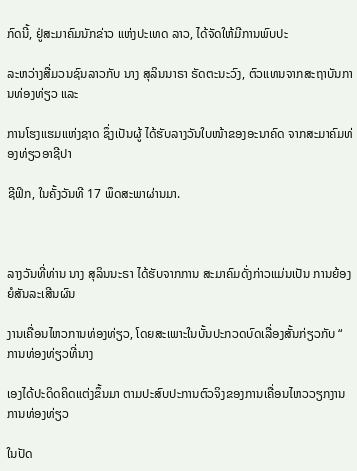ກົດນີ້, ຢູ່ສະມາຄົມນັກຂ່າວ ແຫ່ງປະເທດ ລາວ, ໄດ້ຈັດໃຫ້ມີການພົບປະ

ລະຫວ່າງສື່ມວນຊົນລາວກັບ ນາງ ສຸລິນນາຣາ ຣັດຕະນະວົງ, ຕົວແທນຈາກສະຖາບັນການທ່ອງທ່ຽວ ແລະ

ການໂຮງແຮມແຫ່ງຊາດ ຊຶ່ງເປັນຜູ້ ໄດ້ຮັບລາງວັນໃບໜ້າຂອງອະນາຄົດ ຈາກສະມາຄົມທ່ອງທ່ຽວອາຊີປາ

ຊີຟິກ, ໃນຄັ້ງວັນທີ 17 ພຶດສະພາຜ່ານມາ.



ລາງວັນທີ່ທ່ານ ນາງ ສຸລິນນະຣາ ໄດ້ຮັບຈາກການ ສະມາຄົມດັ່ງກ່າວແມ່ນເປັນ ການຍ້ອງຍໍສັນລະເສີນຜົນ

ງານເຄື່ອນໄຫວການທ່ອງທ່ຽວ, ໂດຍສະເພາະໃນບັ້ນປະກວດບົດເລື່ອງສັ້ນກ່ຽວກັບ “ ການທ່ອງທ່ຽວທີ່ນາງ

ເອງໄດ້ປະດິດຄິດແຕ່ງຂຶ້ນມາ ຕາມປະສົບປະການຕົວຈິງຂອງການເຄື່ອນໄຫວວຽກງານການທ່ອງທ່ຽວ

ໃນປັດ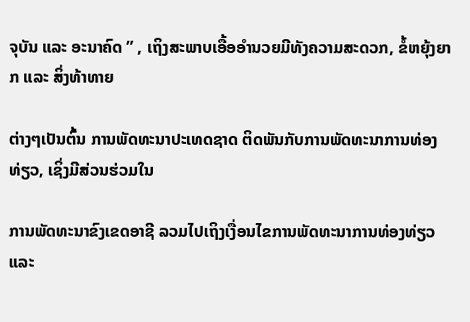ຈຸບັນ ແລະ ອະນາຄົດ ” , ເຖິງສະພາບເອື້ອອຳນວຍມີທັງຄວາມສະດວກ, ຂໍ້ຫຍຸ້ງຍາກ ແລະ ສິ່ງທ້າທາຍ

ຕ່າງໆເປັນຕົ້ນ ການພັດທະນາປະເທດຊາດ ຕິດພັນກັບການພັດທະນາການທ່ອງທ່ຽວ, ເຊິ່ງມີສ່ວນຮ່ວມໃນ

ການພັດທະນາຂົງເຂດອາຊີ ລວມໄປເຖິງເງື່ອນໄຂການພັດທະນາການທ່ອງທ່ຽວ ແລະ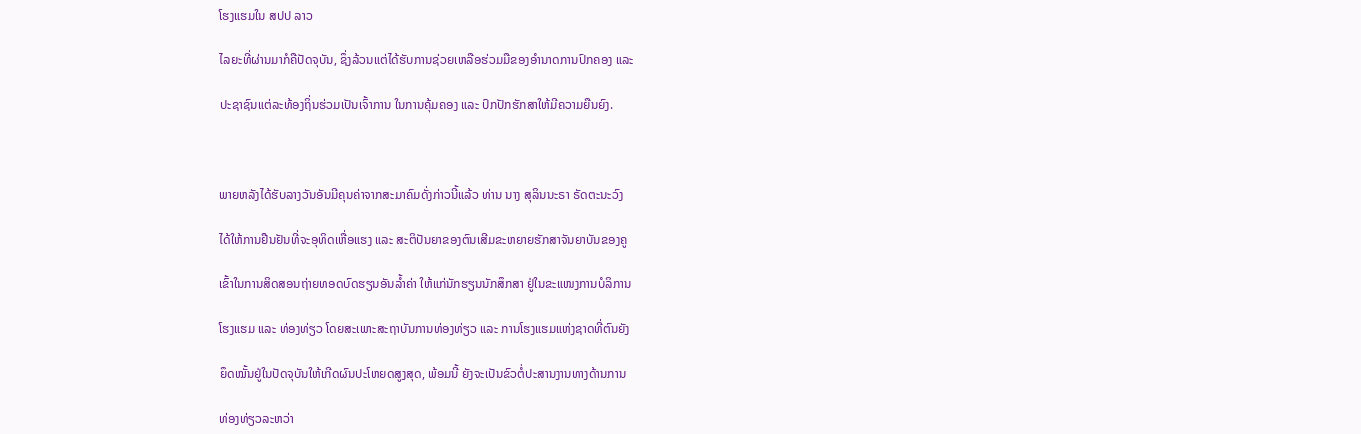ໂຮງແຮມໃນ ສປປ ລາວ

ໄລຍະທີ່ຜ່ານມາກໍຄືປັດຈຸບັນ, ຊຶ່ງລ້ວນແຕ່ໄດ້ຮັບການຊ່ວຍເຫລືອຮ່ວມມືຂອງອຳນາດການປົກຄອງ ແລະ

ປະຊາຊົນແຕ່ລະທ້ອງຖິ່ນຮ່ວມເປັນເຈົ້າການ ໃນການຄຸ້ມຄອງ ແລະ ປົກປັກຮັກສາໃຫ້ມີຄວາມຍືນຍົງ.



ພາຍຫລັງໄດ້ຮັບລາງວັນອັນມີຄຸນຄ່າຈາກສະມາຄົມດັ່ງກ່າວນີ້ແລ້ວ ທ່ານ ນາງ ສຸລິນນະຣາ ຣັດຕະນະວົງ

ໄດ້ໃຫ້ການຢືນຢັນທີ່ຈະອຸທິດເຫື່ອແຮງ ແລະ ສະຕິປັນຍາຂອງຕົນເສີມຂະຫຍາຍຮັກສາຈັນຍາບັນຂອງຄູ

ເຂົ້າໃນການສິດສອນຖ່າຍທອດບົດຮຽນອັນລ້ຳຄ່າ ໃຫ້ແກ່ນັກຮຽນນັກສຶກສາ ຢູ່ໃນຂະແໜງການບໍລິການ

ໂຮງແຮມ ແລະ ທ່ອງທ່ຽວ ໂດຍສະເພາະສະຖາບັນການທ່ອງທ່ຽວ ແລະ ການໂຮງແຮມແຫ່ງຊາດທີ່ຕົນຍັງ

ຍຶດໝັ້ນຢູ່ໃນປັດຈຸບັນໃຫ້ເກີດຜົນປະໂຫຍດສູງສຸດ, ພ້ອມນີ້ ຍັງຈະເປັນຂົວຕໍ່ປະສານງານທາງດ້ານການ

ທ່ອງທ່ຽວລະຫວ່າ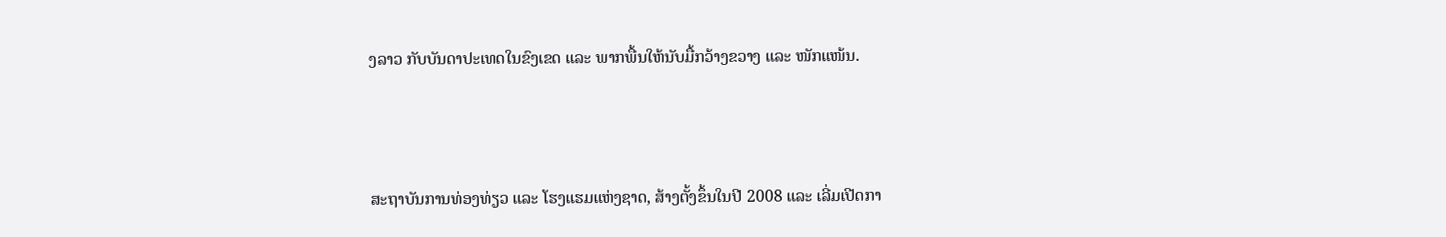ງລາວ ກັບບັນດາປະເທດໃນຂົງເຂດ ແລະ ພາກພື້ນໃຫ້ນັບມື້ກວ້າງຂວາງ ແລະ ໜັກແໜ້ນ.



ສະຖາບັນການທ່ອງທ່ຽວ ແລະ ໂຮງແຮມແຫ່ງຊາດ, ສ້າງຕັ້ງຂຶ້ນໃນປີ 2008 ແລະ ເລີ່ມເປີດກາ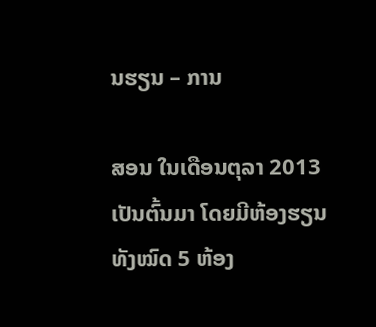ນຮຽນ – ການ

ສອນ ໃນເດືອນຕຸລາ 2013 ເປັນຕົ້ນມາ ໂດຍມີຫ້ອງຮຽນທັງໝົດ 5 ຫ້ອງ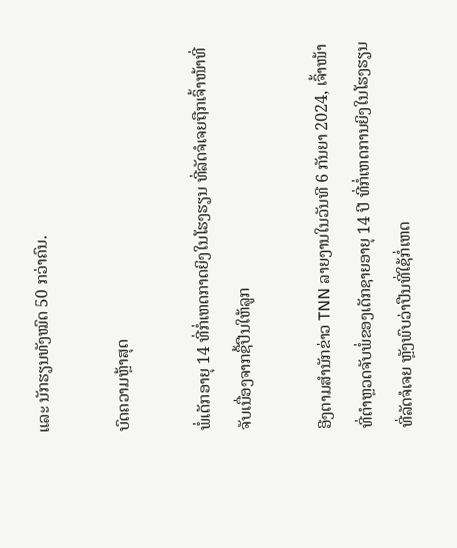ແລະ ນັກຮຽນທັງໝົດ 50 ກວ່າຄົນ.

ບົດຄວາມຫຼ້າສຸດ

ພໍ່ເດັກອາຍຸ 14 ທີ່ກໍ່ເຫດກາດຍິງໃນໂຮງຮຽນ ທີ່ລັດຈໍເຈຍຖືກເຈົ້າໜ້າທີ່ຈັບເນື່ອງຈາກຊື້ປືນໃຫ້ລູກ

ອີງຕາມສຳນັກຂ່າວ TNN ລາຍງານໃນວັນທີ 6 ກັນຍາ 2024, ເຈົ້າໜ້າທີ່ຕຳຫຼວດຈັບພໍ່ຂອງເດັກຊາຍອາຍຸ 14 ປີ ທີ່ກໍ່ເຫດການຍິງໃນໂຮງຮຽນທີ່ລັດຈໍເຈຍ ຫຼັງພົບວ່າປືນທີ່ໃຊ້ກໍ່ເຫດ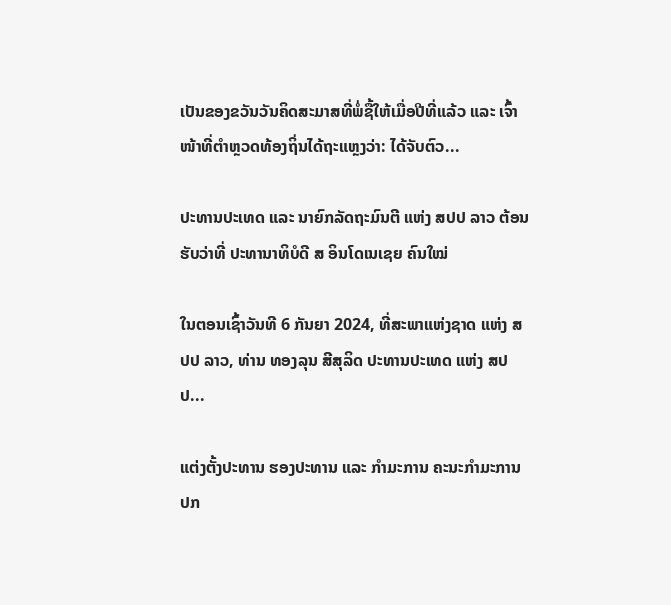ເປັນຂອງຂວັນວັນຄິດສະມາສທີ່ພໍ່ຊື້ໃຫ້ເມື່ອປີທີ່ແລ້ວ ແລະ ເຈົ້າໜ້າທີ່ຕຳຫຼວດທ້ອງຖິ່ນໄດ້ຖະແຫຼງວ່າ: ໄດ້ຈັບຕົວ...

ປະທານປະເທດ ແລະ ນາຍົກລັດຖະມົນຕີ ແຫ່ງ ສປປ ລາວ ຕ້ອນຮັບວ່າທີ່ ປະທານາທິບໍດີ ສ ອິນໂດເນເຊຍ ຄົນໃໝ່

ໃນຕອນເຊົ້າວັນທີ 6 ກັນຍາ 2024, ທີ່ສະພາແຫ່ງຊາດ ແຫ່ງ ສປປ ລາວ, ທ່ານ ທອງລຸນ ສີສຸລິດ ປະທານປະເທດ ແຫ່ງ ສປປ...

ແຕ່ງຕັ້ງປະທານ ຮອງປະທານ ແລະ ກຳມະການ ຄະນະກຳມະການ ປກ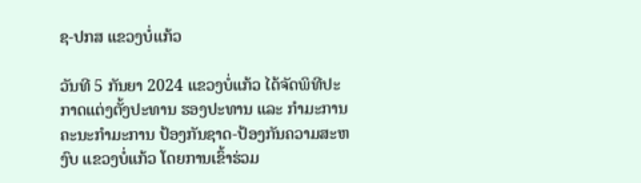ຊ-ປກສ ແຂວງບໍ່ແກ້ວ

ວັນທີ 5 ກັນຍາ 2024 ແຂວງບໍ່ແກ້ວ ໄດ້ຈັດພິທີປະກາດແຕ່ງຕັ້ງປະທານ ຮອງປະທານ ແລະ ກຳມະການ ຄະນະກຳມະການ ປ້ອງກັນຊາດ-ປ້ອງກັນຄວາມສະຫງົບ ແຂວງບໍ່ແກ້ວ ໂດຍການເຂົ້າຮ່ວມ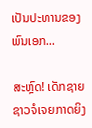ເປັນປະທານຂອງ ພົນເອກ...

ສະຫຼົດ! ເດັກຊາຍຊາວຈໍເຈຍກາດຍິງ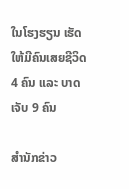ໃນໂຮງຮຽນ ເຮັດໃຫ້ມີຄົນເສຍຊີວິດ 4 ຄົນ ແລະ ບາດເຈັບ 9 ຄົນ

ສຳນັກຂ່າວ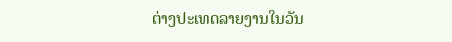ຕ່າງປະເທດລາຍງານໃນວັນ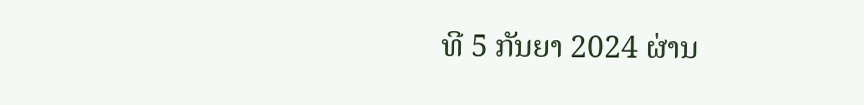ທີ 5 ກັນຍາ 2024 ຜ່ານ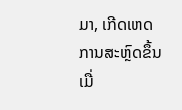ມາ, ເກີດເຫດການສະຫຼົດຂຶ້ນເມື່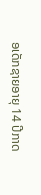ອເດັກຊາຍອາຍຸ 14 ປີກາດ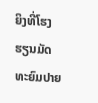ຍິງທີ່ໂຮງຮຽນມັດທະຍົມປາຍ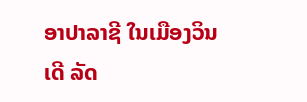ອາປາລາຊີ ໃນເມືອງວິນເດີ ລັດ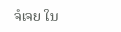ຈໍເຈຍ ໃນ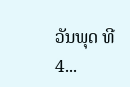ວັນພຸດ ທີ 4...